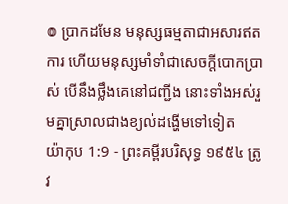៙ ប្រាកដមែន មនុស្សធម្មតាជាអសារឥតការ ហើយមនុស្សមាំទាំជាសេចក្ដីបោកប្រាស់ បើនឹងថ្លឹងគេនៅជញ្ជីង នោះទាំងអស់រួមគ្នាស្រាលជាងខ្យល់ដង្ហើមទៅទៀត
យ៉ាកុប 1:9 - ព្រះគម្ពីរបរិសុទ្ធ ១៩៥៤ ត្រូវ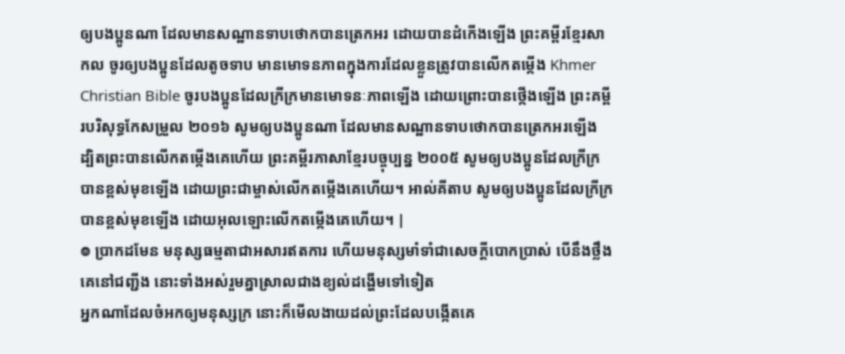ឲ្យបងប្អូនណា ដែលមានសណ្ឋានទាបថោកបានត្រេកអរ ដោយបានដំកើងឡើង ព្រះគម្ពីរខ្មែរសាកល ចូរឲ្យបងប្អូនដែលតូចទាប មានមោទនភាពក្នុងការដែលខ្លួនត្រូវបានលើកតម្កើង Khmer Christian Bible ចូរបងប្អូនដែលក្រីក្រមានមោទនៈភាពឡើង ដោយព្រោះបានថ្កើងឡើង ព្រះគម្ពីរបរិសុទ្ធកែសម្រួល ២០១៦ សូមឲ្យបងប្អូនណា ដែលមានសណ្ឋានទាបថោកបានត្រេកអរឡើង ដ្បិតព្រះបានលើកតម្កើងគេហើយ ព្រះគម្ពីរភាសាខ្មែរបច្ចុប្បន្ន ២០០៥ សូមឲ្យបងប្អូនដែលក្រីក្របានខ្ពស់មុខឡើង ដោយព្រះជាម្ចាស់លើកតម្កើងគេហើយ។ អាល់គីតាប សូមឲ្យបងប្អូនដែលក្រីក្របានខ្ពស់មុខឡើង ដោយអុលឡោះលើកតម្កើងគេហើយ។ |
៙ ប្រាកដមែន មនុស្សធម្មតាជាអសារឥតការ ហើយមនុស្សមាំទាំជាសេចក្ដីបោកប្រាស់ បើនឹងថ្លឹងគេនៅជញ្ជីង នោះទាំងអស់រួមគ្នាស្រាលជាងខ្យល់ដង្ហើមទៅទៀត
អ្នកណាដែលចំអកឲ្យមនុស្សក្រ នោះក៏មើលងាយដល់ព្រះដែលបង្កើតគេ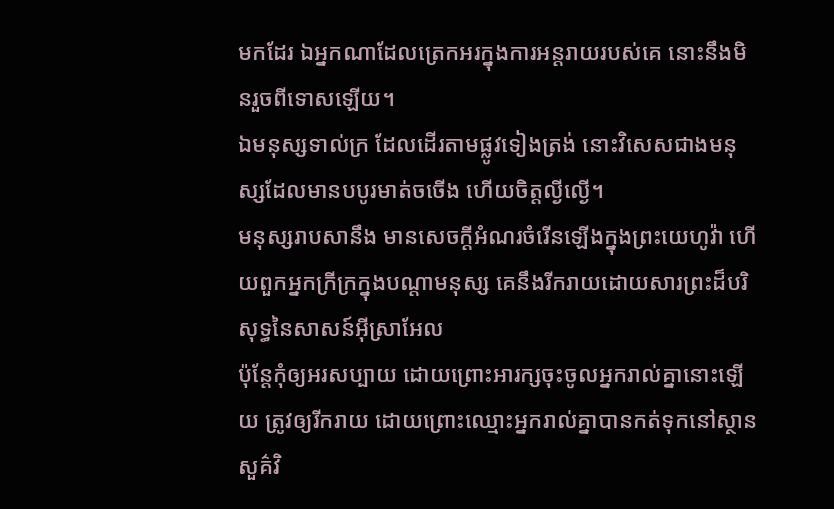មកដែរ ឯអ្នកណាដែលត្រេកអរក្នុងការអន្តរាយរបស់គេ នោះនឹងមិនរួចពីទោសឡើយ។
ឯមនុស្សទាល់ក្រ ដែលដើរតាមផ្លូវទៀងត្រង់ នោះវិសេសជាងមនុស្សដែលមានបបូរមាត់ចចើង ហើយចិត្តល្ងីល្ងើ។
មនុស្សរាបសានឹង មានសេចក្ដីអំណរចំរើនឡើងក្នុងព្រះយេហូវ៉ា ហើយពួកអ្នកក្រីក្រក្នុងបណ្តាមនុស្ស គេនឹងរីករាយដោយសារព្រះដ៏បរិសុទ្ធនៃសាសន៍អ៊ីស្រាអែល
ប៉ុន្តែកុំឲ្យអរសប្បាយ ដោយព្រោះអារក្សចុះចូលអ្នករាល់គ្នានោះឡើយ ត្រូវឲ្យរីករាយ ដោយព្រោះឈ្មោះអ្នករាល់គ្នាបានកត់ទុកនៅស្ថានសួគ៌វិ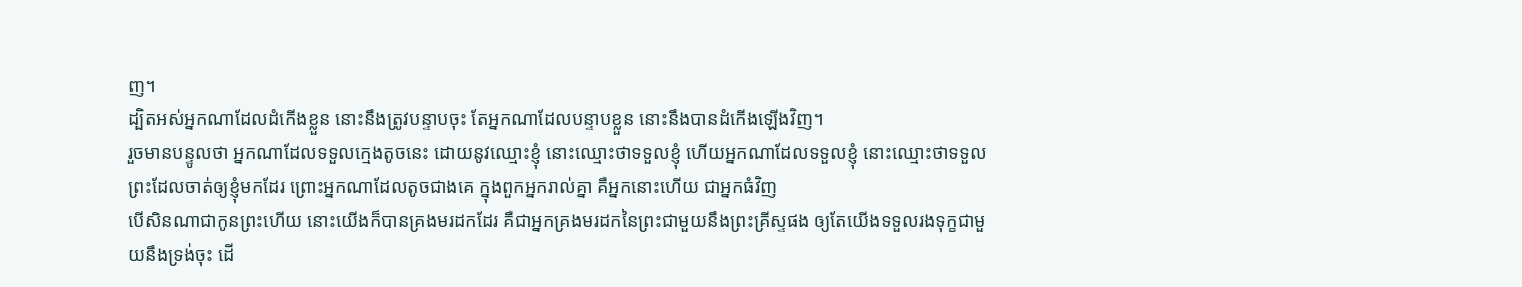ញ។
ដ្បិតអស់អ្នកណាដែលដំកើងខ្លួន នោះនឹងត្រូវបន្ទាបចុះ តែអ្នកណាដែលបន្ទាបខ្លួន នោះនឹងបានដំកើងឡើងវិញ។
រួចមានបន្ទូលថា អ្នកណាដែលទទួលក្មេងតូចនេះ ដោយនូវឈ្មោះខ្ញុំ នោះឈ្មោះថាទទួលខ្ញុំ ហើយអ្នកណាដែលទទួលខ្ញុំ នោះឈ្មោះថាទទួលព្រះដែលចាត់ឲ្យខ្ញុំមកដែរ ព្រោះអ្នកណាដែលតូចជាងគេ ក្នុងពួកអ្នករាល់គ្នា គឺអ្នកនោះហើយ ជាអ្នកធំវិញ
បើសិនណាជាកូនព្រះហើយ នោះយើងក៏បានគ្រងមរដកដែរ គឺជាអ្នកគ្រងមរដកនៃព្រះជាមួយនឹងព្រះគ្រីស្ទផង ឲ្យតែយើងទទួលរងទុក្ខជាមួយនឹងទ្រង់ចុះ ដើ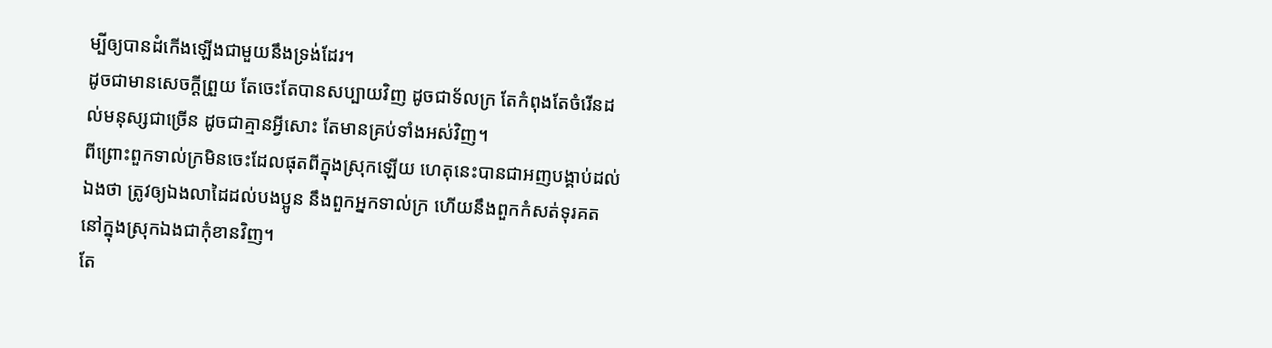ម្បីឲ្យបានដំកើងឡើងជាមួយនឹងទ្រង់ដែរ។
ដូចជាមានសេចក្ដីព្រួយ តែចេះតែបានសប្បាយវិញ ដូចជាទ័លក្រ តែកំពុងតែចំរើនដល់មនុស្សជាច្រើន ដូចជាគ្មានអ្វីសោះ តែមានគ្រប់ទាំងអស់វិញ។
ពីព្រោះពួកទាល់ក្រមិនចេះដែលផុតពីក្នុងស្រុកឡើយ ហេតុនេះបានជាអញបង្គាប់ដល់ឯងថា ត្រូវឲ្យឯងលាដៃដល់បងប្អូន នឹងពួកអ្នកទាល់ក្រ ហើយនឹងពួកកំសត់ទុរគត នៅក្នុងស្រុកឯងជាកុំខានវិញ។
តែ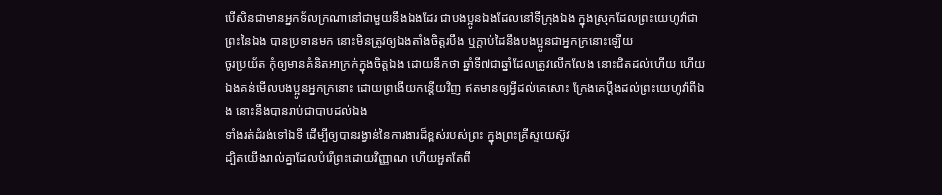បើសិនជាមានអ្នកទ័លក្រណានៅជាមួយនឹងឯងដែរ ជាបងប្អូនឯងដែលនៅទីក្រុងឯង ក្នុងស្រុកដែលព្រះយេហូវ៉ាជាព្រះនៃឯង បានប្រទានមក នោះមិនត្រូវឲ្យឯងតាំងចិត្តរបឹង ឬក្តាប់ដៃនឹងបងប្អូនជាអ្នកក្រនោះឡើយ
ចូរប្រយ័ត កុំឲ្យមានគំនិតអាក្រក់ក្នុងចិត្តឯង ដោយនឹកថា ឆ្នាំទី៧ជាឆ្នាំដែលត្រូវលើកលែង នោះជិតដល់ហើយ ហើយឯងគន់មើលបងប្អូនអ្នកក្រនោះ ដោយព្រងើយកន្តើយវិញ ឥតមានឲ្យអ្វីដល់គេសោះ ក្រែងគេប្តឹងដល់ព្រះយេហូវ៉ាពីឯង នោះនឹងបានរាប់ជាបាបដល់ឯង
ទាំងរត់ដំរង់ទៅឯទី ដើម្បីឲ្យបានរង្វាន់នៃការងារដ៏ខ្ពស់របស់ព្រះ ក្នុងព្រះគ្រីស្ទយេស៊ូវ
ដ្បិតយើងរាល់គ្នាដែលបំរើព្រះដោយវិញ្ញាណ ហើយអួតតែពី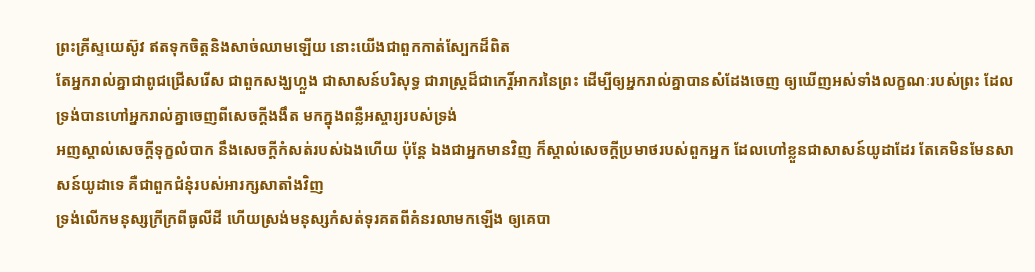ព្រះគ្រីស្ទយេស៊ូវ ឥតទុកចិត្តនិងសាច់ឈាមឡើយ នោះយើងជាពួកកាត់ស្បែកដ៏ពិត
តែអ្នករាល់គ្នាជាពូជជ្រើសរើស ជាពួកសង្ឃហ្លួង ជាសាសន៍បរិសុទ្ធ ជារាស្ត្រដ៏ជាកេរ្តិ៍អាករនៃព្រះ ដើម្បីឲ្យអ្នករាល់គ្នាបានសំដែងចេញ ឲ្យឃើញអស់ទាំងលក្ខណៈរបស់ព្រះ ដែលទ្រង់បានហៅអ្នករាល់គ្នាចេញពីសេចក្ដីងងឹត មកក្នុងពន្លឺអស្ចារ្យរបស់ទ្រង់
អញស្គាល់សេចក្ដីទុក្ខលំបាក នឹងសេចក្ដីកំសត់របស់ឯងហើយ ប៉ុន្តែ ឯងជាអ្នកមានវិញ ក៏ស្គាល់សេចក្ដីប្រមាថរបស់ពួកអ្នក ដែលហៅខ្លួនជាសាសន៍យូដាដែរ តែគេមិនមែនសាសន៍យូដាទេ គឺជាពួកជំនុំរបស់អារក្សសាតាំងវិញ
ទ្រង់លើកមនុស្សក្រីក្រពីធូលីដី ហើយស្រង់មនុស្សកំសត់ទុរគតពីគំនរលាមកឡើង ឲ្យគេបា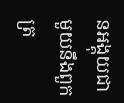នអង្គុយជាមួយនឹងពួកត្រ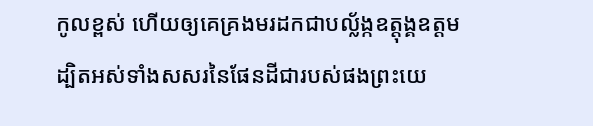កូលខ្ពស់ ហើយឲ្យគេគ្រងមរដកជាបល្ល័ង្កឧត្តុង្គឧត្តម ដ្បិតអស់ទាំងសសរនៃផែនដីជារបស់ផងព្រះយេ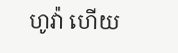ហូវ៉ា ហើយ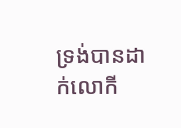ទ្រង់បានដាក់លោកី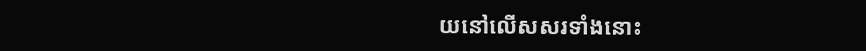យនៅលើសសរទាំងនោះ